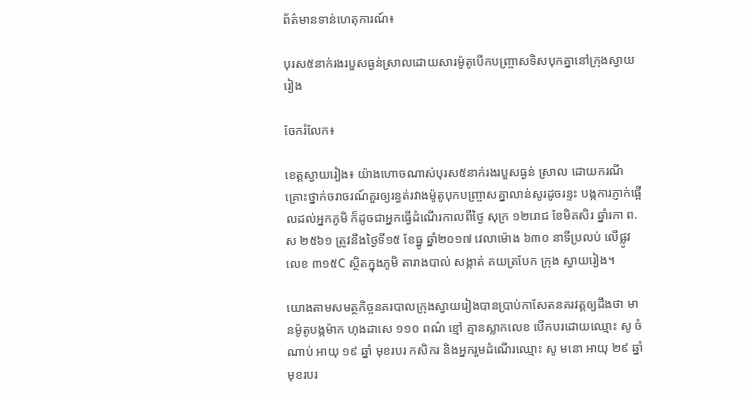ព័ត៌មានទាន់ហេតុការណ៍៖

បុរស៥នាក់រងរបួសធ្ងន់ស្រាលដោយសារម៉ូតូបើកបញ្ច្រាសទិសបុកគ្នានៅក្រុងស្វាយរៀង

ចែករំលែក៖

ខេត្តស្វាយរៀង៖ យ៉ាងហោចណាស់បុរស៥នាក់រងរបួសធ្ងន់ ស្រាល ដោយករណីគ្រោះថ្នាក់ចរាចរណ៍គួរឲ្យរន្ធត់រវាងម៉ូតូបុកបញ្ច្រាសគ្នាលាន់សូរដូចរន្ទះ បង្កការភ្ញាក់ផ្អើលដល់អ្នកភូមិ ក៏ដូចជាអ្នកធ្វើដំណើរកាលពីថ្ងៃ សុក្រ ១២រោជ ខែមិគសិរ ឆ្នាំរកា ព.ស ២៥៦១ ត្រូវនឹងថ្ងៃទី១៥ ខែធ្នូ ឆ្នាំ២០១៧ វេលាម៉ោង ៦៣០ នាទីប្រលប់ លើផ្លូវលេខ ៣១៥C ស្ថិតក្នុងភូមិ តារាងបាល់ សង្កាត់ គយត្របែក ក្រុង ស្វាយរៀង។

យោងតាមសមត្ថកិច្ចនគរបាលក្រុងស្វាយរៀងបានប្រាប់កាសែតនគរវត្តឲ្យដឹងថា មានម៉ូតូបង្កម៉ាក ហុងដាសេ ១១០ ពណ៌ ខ្មៅ គ្មានស្លាកលេខ បើកបរដោយឈ្មោះ សូ ចំណាប់ អាយុ ១៩ ឆ្នាំ មុខរបរ កសិករ និងអ្នករួមដំណើរឈ្មោះ សូ មនោ អាយុ ២៩ ឆ្នាំ មុខរបរ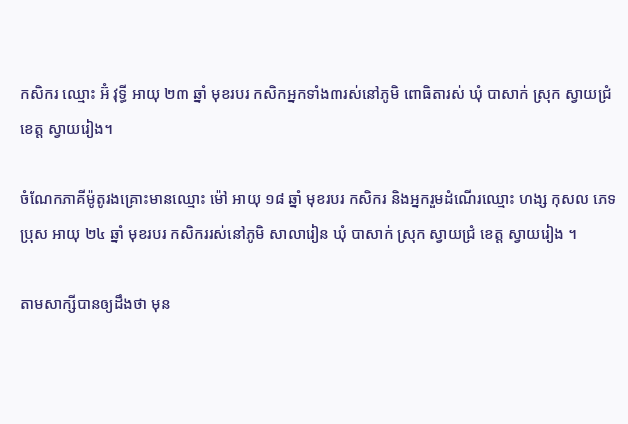កសិករ ឈ្មោះ អ៊ំ វុទ្ធី អាយុ ២៣ ឆ្នាំ មុខរបរ កសិកអ្នកទាំង៣រស់នៅភូមិ ពោធិតារស់ ឃុំ បាសាក់ ស្រុក ស្វាយជ្រំ ខេត្ត ស្វាយរៀង។

ចំណែកភាគីម៉ូតូរងគ្រោះមានឈ្មោះ ម៉ៅ អាយុ ១៨ ឆ្នាំ មុខរបរ កសិករ និងអ្នករួមដំណើរឈ្មោះ ហង្ស កុសល ភេទ ប្រុស អាយុ ២៤ ឆ្នាំ មុខរបរ កសិកររស់នៅភូមិ សាលារៀន ឃុំ បាសាក់ ស្រុក ស្វាយជ្រំ ខេត្ត ស្វាយរៀង ។

តាមសាក្សីបានឲ្យដឹងថា មុន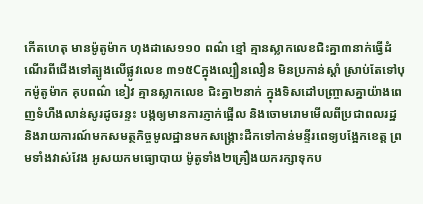កើតហេតុ មានម៉ូតូម៉ាក ហុងដាសេ១១០ ពណ៌ ខ្មៅ គ្មានស្លាកលេខជិះគ្នា៣នាក់ធ្វើដំណើរពីជើងទៅត្បូងលើផ្លូវលេខ ៣១៥Cក្នុងល្បឿនលឿន មិនប្រកាន់ស្ដាំ ស្រាប់តែទៅបុកម៉ូតូម៉ាក គុបពណ៌ ខៀវ គ្មានស្លាកលេខ ជិះគ្នា២នាក់ ក្នុងទិសដៅបញ្ច្រាសគ្នាយ៉ាងពេញទំហឺងលាន់សូរដូចរន្ទះ បង្កឲ្យមានការភ្ញាក់ផ្អើល និងចោមរោមមើលពីប្រជាពលរដ្ឋ និងរាយការណ៍មកសមត្ថកិច្ចមូលដ្ឋានមកសង្គ្រោះដឺកទៅកាន់មន្ទីរពេទ្យបង្អែកខេត្ត ព្រមទាំងវាស់វែង អូសយកមធ្យោបាយ ម៉ូតូទាំង២គ្រឿងយករក្សាទុកប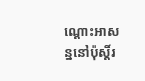ណ្ដោះអាសន្ននៅប៉ុស្តិ៍រ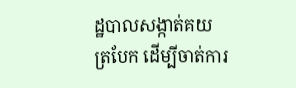ដ្ឋបាលសង្កាត់គយត្របែក ដើម្បីចាត់ការ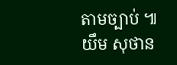តាមច្បាប់ ៕ យឹម សុថាន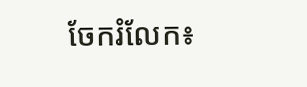ចែករំលែក៖